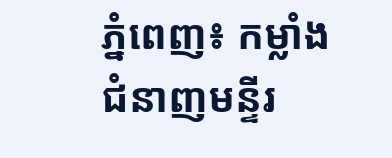ភ្នំពេញ៖ កម្លាំងជំនាញមន្ទីរ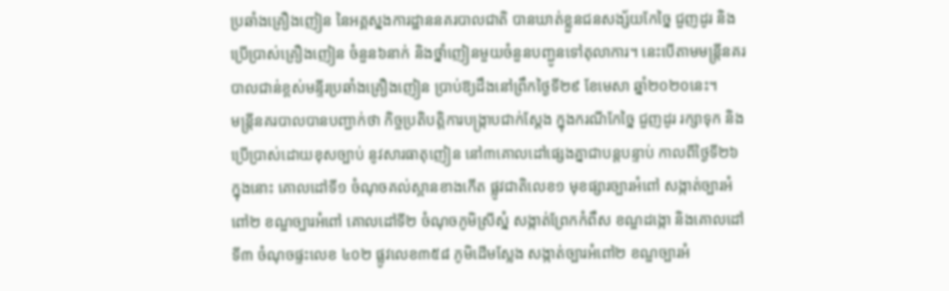ប្រឆាំងគ្រឿងញៀន នៃអគ្គស្នងការដ្ឋាននគរបាលជាតិ បានឃាត់ខ្លួនជនសង្ស័យកែច្នៃ ជួញដូរ និងប្រើប្រាស់គ្រឿងញៀន ចំនួន៦នាក់ និងថ្នាំញៀនមួយចំនួនបញ្ជូនទៅតុលាការ។ នេះបើតាមមន្ត្រីនគរបាលជាន់ខ្ពស់មន្ទីរប្រឆាំងគ្រឿងញៀន ប្រាប់ឱ្យដឹងនៅព្រឹកថ្ងៃទី២៩ ខែមេសា ឆ្នាំ២០២០នេះ។
មន្ត្រីនគរបាលបានបញ្ជាក់ថា កិច្ចប្រតិបត្តិការបង្រ្កាបជាក់ស្តែង ក្នុងករណីកែច្នៃ ជួញដូរ រក្សាទុក និងប្រើប្រាស់ដោយខុសច្បាប់ នូវសារធាតុញៀន នៅ៣គោលដៅផ្សេងគ្នាជាបន្តបន្ទាប់ កាលពីថ្ងៃទី២៦ ក្នុងនោះ គោលដៅទី១ ចំណុចគល់ស្ពានខាងកើត ផ្លូវជាតិលេខ១ មុខផ្សារច្បារអំពៅ សង្កាត់ច្បារអំពៅ២ ខណ្ឌច្បារអំពៅ គោលដៅទី២ ចំណុចភូមិស្រីស្នំ សង្កាត់ព្រែកកំពឹស ខណ្ឌដង្កោ និងគោលដៅទី៣ ចំណុចផ្ទះលេខ ៤០២ ផ្លូវលេខ៣៥៨ ភូមិដើមស្លែង សង្កាត់ច្បារអំពៅ២ ខណ្ឌច្បារអំ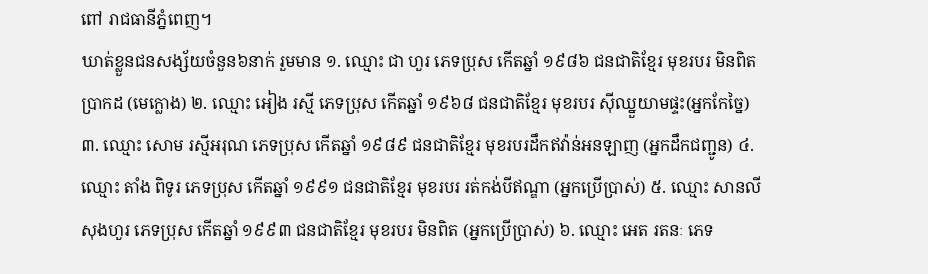ពៅ រាជធានីភ្នំពេញ។
ឃាត់ខ្លួនជនសង្ស័យចំនួន៦នាក់ រួមមាន ១. ឈ្មោះ ជា ហួរ ភេទប្រុស កើតឆ្នាំ ១៩៨៦ ជនជាតិខ្មែរ មុខរបរ មិនពិតប្រាកដ (មេក្លោង) ២. ឈ្មោះ អៀង រស្មី ភេទប្រុស កើតឆ្នាំ ១៩៦៨ ជនជាតិខ្មែរ មុខរបរ ស៊ីឈ្នួយាមផ្ទះ(អ្នកកែច្នៃ) ៣. ឈ្មោះ សោម រស្មីអរុណ ភេទប្រុស កើតឆ្នាំ ១៩៨៩ ជនជាតិខ្មែរ មុខរបរដឹកឥវ៉ាន់អនឡាញ (អ្នកដឹកជញ្ជូន) ៤. ឈ្មោះ តាំង ពិទូរ ភេទប្រុស កើតឆ្នាំ ១៩៩១ ជនជាតិខ្មែរ មុខរបរ រត់កង់បីឥណ្ឌា (អ្នកប្រើប្រាស់) ៥. ឈ្មោះ សានលី សុងហួរ ភេទប្រុស កើតឆ្នាំ ១៩៩៣ ជនជាតិខ្មែរ មុខរបរ មិនពិត (អ្នកប្រើប្រាស់) ៦. ឈ្មោះ អេត រតនៈ ភេទ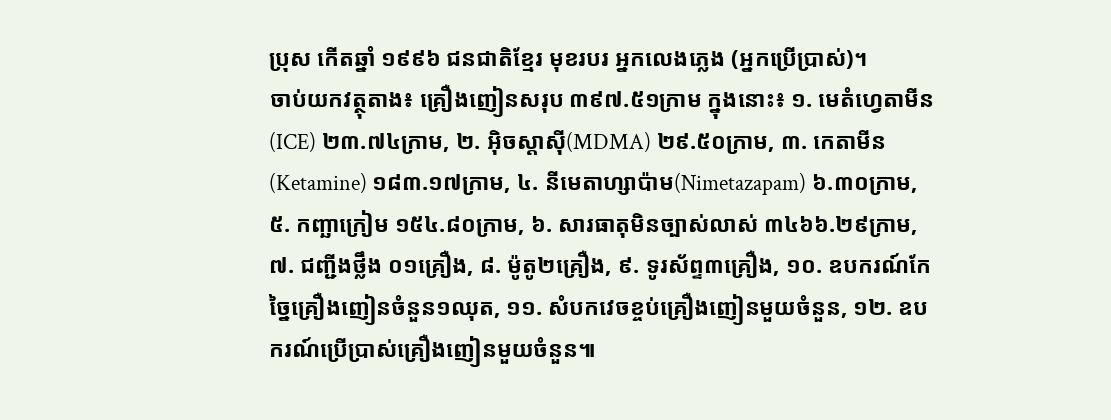ប្រុស កើតឆ្នាំ ១៩៩៦ ជនជាតិខ្មែរ មុខរបរ អ្នកលេងភ្លេង (អ្នកប្រើប្រាស់)។
ចាប់យកវត្ថុតាង៖ គ្រឿងញៀនសរុប ៣៩៧.៥១ក្រាម ក្នុងនោះ៖ ១. មេតំហ្វេតាមីន(ICE) ២៣.៧៤ក្រាម, ២. អ៊ិចស្តាស៊ី(MDMA) ២៩.៥០ក្រាម, ៣. កេតាមីន(Ketamine) ១៨៣.១៧ក្រាម, ៤. នីមេតាហ្សាប៉ាម(Nimetazapam) ៦.៣០ក្រាម, ៥. កញ្ឆាក្រៀម ១៥៤.៨០ក្រាម, ៦. សារធាតុមិនច្បាស់លាស់ ៣៤៦៦.២៩ក្រាម, ៧. ជញ្ជីងថ្លឹង ០១គ្រឿង, ៨. ម៉ូតូ២គ្រឿង, ៩. ទូរស័ព្ទ៣គ្រឿង, ១០. ឧបករណ៍កែច្នៃគ្រឿងញៀនចំនួន១ឈុត, ១១. សំបកវេចខ្ចប់គ្រឿងញៀនមួយចំនួន, ១២. ឧបករណ៍ប្រើប្រាស់គ្រឿងញៀនមួយចំនួន៕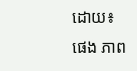ដោយ៖ ផេង ភាព